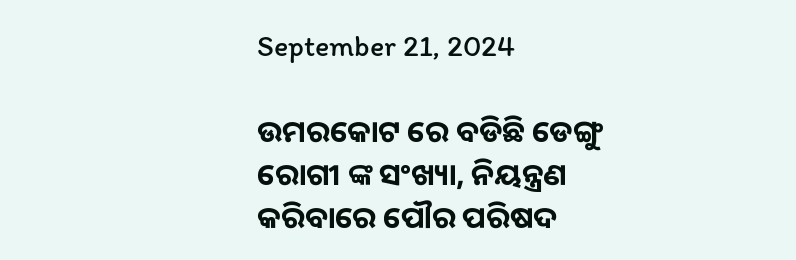September 21, 2024

ଉମରକୋଟ ରେ ବଡିଛି ଡେଙ୍ଗୁ ରୋଗୀ ଙ୍କ ସଂଖ୍ୟା, ନିୟନ୍ତ୍ରଣ କରିବାରେ ପୌର ପରିଷଦ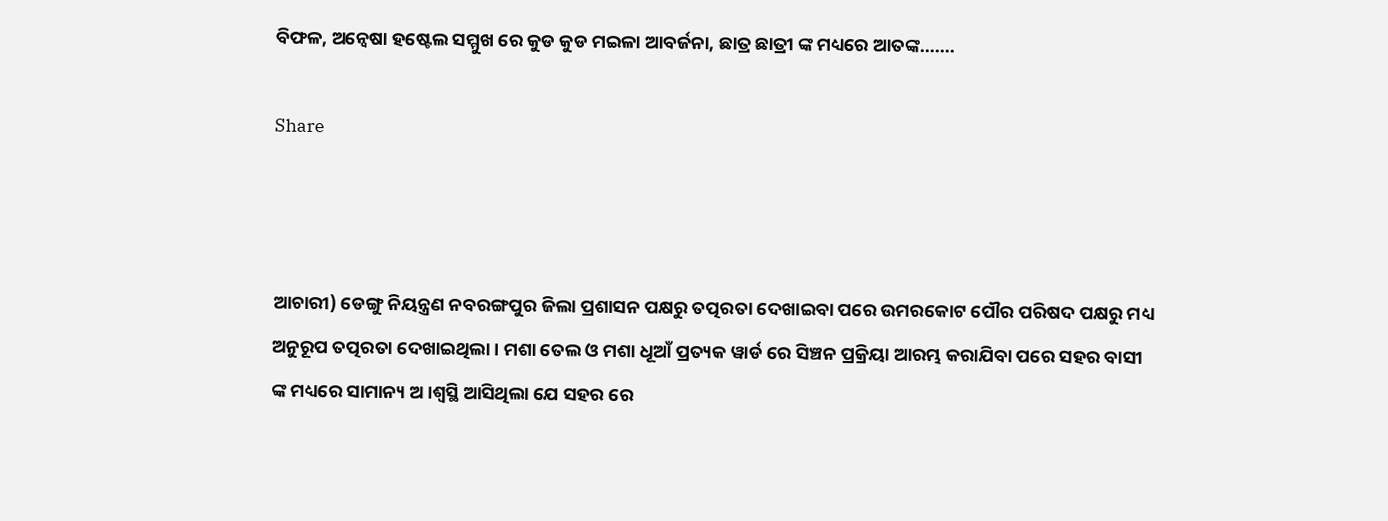ବିଫଳ, ଅନ୍ୱେଷା ହଷ୍ଟେଲ ସମ୍ମୁଖ ରେ କୁଡ କୁଡ ମଇଳା ଆବର୍ଜନା, ଛାତ୍ର ଛାତ୍ରୀ ଙ୍କ ମଧ୍ୟରେ ଆତଙ୍କ…….

Share



ଆଚାରୀ) ଡେଙ୍ଗୁ ନିୟନ୍ତ୍ରଣ ନବରଙ୍ଗପୁର ଜିଲା ପ୍ରଶାସନ ପକ୍ଷରୁ ତତ୍ପରତା ଦେଖାଇବା ପରେ ଉମରକୋଟ ପୌର ପରିଷଦ ପକ୍ଷରୁ ମଧ୍ୟ ଅନୁରୂପ ତତ୍ପରତା ଦେଖାଇଥିଲା । ମଶା ତେଲ ଓ ମଶା ଧୂଆଁ ପ୍ରତ୍ୟକ ୱାର୍ଡ ରେ ସିଞ୍ଚନ ପ୍ରକ୍ରିୟା ଆରମ୍ଭ କରାଯିବା ପରେ ସହର ବାସୀ ଙ୍କ ମଧ୍ୟରେ ସାମାନ୍ୟ ଅ।ଶ୍ଵସ୍ଥି ଆସିଥିଲା ଯେ ସହର ରେ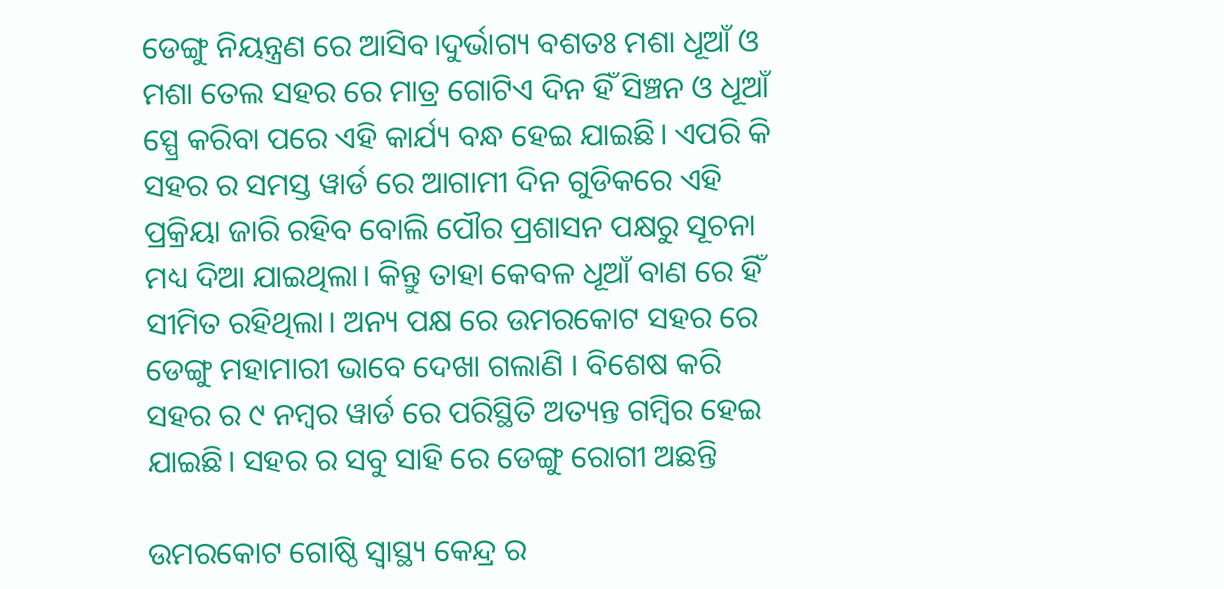ଡେଙ୍ଗୁ ନିୟନ୍ତ୍ରଣ ରେ ଆସିବ।ଦୁର୍ଭାଗ୍ୟ ବଶତଃ ମଶା ଧୂଆଁ ଓ ମଶା ତେଲ ସହର ରେ ମାତ୍ର ଗୋଟିଏ ଦିନ ହିଁ ସିଞ୍ଚନ ଓ ଧୂଆଁ ସ୍ପ୍ରେ କରିବା ପରେ ଏହି କାର୍ଯ୍ୟ ବନ୍ଧ ହେଇ ଯାଇଛି। ଏପରି କି ସହର ର ସମସ୍ତ ୱାର୍ଡ ରେ ଆଗାମୀ ଦିନ ଗୁଡିକରେ ଏହି ପ୍ରକ୍ରିୟା ଜାରି ରହିବ ବୋଲି ପୌର ପ୍ରଶାସନ ପକ୍ଷରୁ ସୂଚନା ମଧ୍ୟ ଦିଆ ଯାଇଥିଲା। କିନ୍ତୁ ତାହା କେବଳ ଧୂଆଁ ବାଣ ରେ ହିଁ ସୀମିତ ରହିଥିଲା। ଅନ୍ୟ ପକ୍ଷ ରେ ଉମରକୋଟ ସହର ରେ ଡେଙ୍ଗୁ ମହାମାରୀ ଭାବେ ଦେଖା ଗଲାଣି । ବିଶେଷ କରି ସହର ର ୯ ନମ୍ବର ୱାର୍ଡ ରେ ପରିସ୍ଥିତି ଅତ୍ୟନ୍ତ ଗମ୍ବିର ହେଇ ଯାଇଛି। ସହର ର ସବୁ ସାହି ରେ ଡେଙ୍ଗୁ ରୋଗୀ ଅଛନ୍ତି

ଉମରକୋଟ ଗୋଷ୍ଠି ସ୍ଵାସ୍ଥ୍ୟ କେନ୍ଦ୍ର ର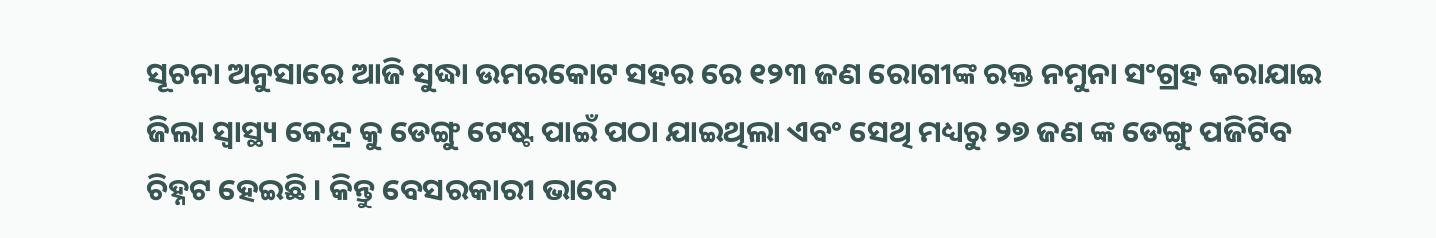ସୂଚନା ଅନୁସାରେ ଆଜି ସୁଦ୍ଧା ଉମରକୋଟ ସହର ରେ ୧୨୩ ଜଣ ରୋଗୀଙ୍କ ରକ୍ତ ନମୁନା ସଂଗ୍ରହ କରାଯାଇ ଜିଲା ସ୍ୱାସ୍ଥ୍ୟ କେନ୍ଦ୍ର କୁ ଡେଙ୍ଗୁ ଟେଷ୍ଟ ପାଇଁ ପଠା ଯାଇଥିଲା ଏବଂ ସେଥି ମଧ୍ୟରୁ ୨୭ ଜଣ ଙ୍କ ଡେଙ୍ଗୁ ପଜିଟିବ ଚିହ୍ନଟ ହେଇଛି । କିନ୍ତୁ ବେସରକାରୀ ଭାବେ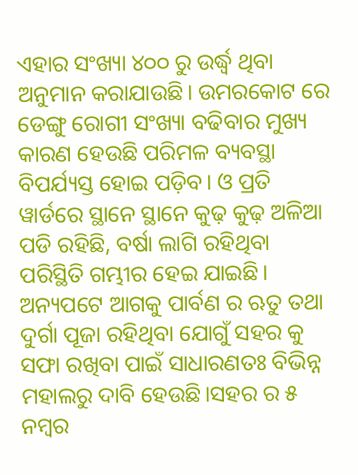ଏହାର ସଂଖ୍ୟା ୪୦୦ ରୁ ଉର୍ଦ୍ଧ୍ବ ଥିବା ଅନୁମାନ କରାଯାଉଛି। ଉମରକୋଟ ରେ ଡେଙ୍ଗୁ ରୋଗୀ ସଂଖ୍ୟା ବଢିବାର ମୁଖ୍ୟ କାରଣ ହେଉଛି ପରିମଳ ବ୍ୟବସ୍ଥା ବିପର୍ଯ୍ୟସ୍ତ ହୋଇ ପଡ଼ିବ। ଓ ପ୍ରତି ୱାର୍ଡରେ ସ୍ଥାନେ ସ୍ଥାନେ କୁଢ଼ କୁଢ଼ ଅଳିଆ ପଡି ରହିଛି, ବର୍ଷା ଲାଗି ରହିଥିବା ପରିସ୍ଥିତି ଗମ୍ଭୀର ହେଇ ଯାଇଛି। ଅନ୍ୟପଟେ ଆଗକୁ ପାର୍ବଣ ର ଋତୁ ତଥା ଦୁର୍ଗା ପୂଜା ରହିଥିବା ଯୋଗୁଁ ସହର କୁ ସଫା ରଖିବା ପାଇଁ ସାଧାରଣତଃ ବିଭିନ୍ନ ମହାଲରୁ ଦାବି ହେଉଛି।ସହର ର ୫ ନମ୍ବର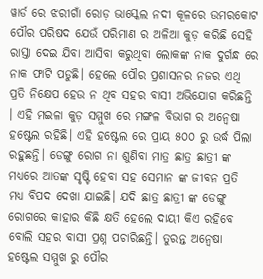ୱାର୍ଡ ରେ ଝରୀଗାଁ ରୋଡ଼ ଭାସ୍କେଲ ନଦୀ କୂଳରେ ଉମରକୋଟ ପୌର ପରିଷଦ ଯେଉଁ ପରିମାଣ ର ଅଳିଆ କୁଡ଼ କରିଛି ସେହି ରାସ୍ତା ଦେଇ ଯିବା ଆସିବା କରୁଥିବା ଲୋକଙ୍କ ନାକ ଦୁର୍ଗନ୍ଧ ରେ ନାକ ଫାଟି ପଡୁଛି। ହେଲେ ପୌର ପ୍ରଶାସନର ନଜର ଏଥି ପ୍ରତି ନିକ୍ଷେପ ହେଉ ନ ଥିବ ସହର ବାସୀ ଅଭିଯୋଗ କରିଛନ୍ତି । ଏହି ମଇଳା କୁଡ଼ ସମ୍ମୁଖ ରେ ମଙ୍ଗଳ ବିଭାଗ ର ଅନ୍ଵେଷା ହଷ୍ଟେଲ ରହିଛି। ଏହି ହଷ୍ଟେଲ ରେ ପ୍ରାୟ ୫୦୦ ରୁ ଉର୍ଦ୍ଧ ପିଲା ରହୁଛନ୍ତି। ଡେଙ୍ଗୁ ରୋଗ ନା ଶୁଣିବା ମାତ୍ର ଛାତ୍ର ଛାତ୍ରୀ ଙ୍କ ମଧ୍ୟରେ ଆତଙ୍କ ସୃଷ୍ଟି ହେବା ସହ ସେମାନ ଙ୍କ ଜୀବନ ପ୍ରତି ମଧ୍ୟ ବିପଦ ଦେଖା ଯାଇଛି। ଯଦି ଛାତ୍ର ଛାତ୍ରୀ ଙ୍କ ଡେଙ୍ଗୁ ରୋଗରେ କାହାର କିଛି କ୍ଷତି ହେଲେ ଦାୟୀ କିଏ ରହିବେ ବୋଲି ସହର ବାସୀ ପ୍ରଶ୍ନ ପଚାରିଛନ୍ତି। ତୁରନ୍ତ ଅନ୍ୱେଷା ହଷ୍ଟେଲ ସମ୍ମୁଖ ରୁ ପୌର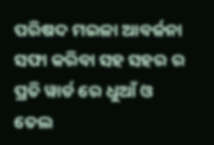ପରିଷଦ ମଇଳା ଆବର୍ଜନା ସଫା କରିବା ସହ ସହର ର ପ୍ରତି ୱାର୍ଡ ରେ ଧୁଆଁ ଓ ତେଲ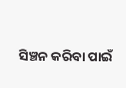ସିଞ୍ଚନ କରିବା ପାଇଁ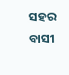ସହର ବାସୀ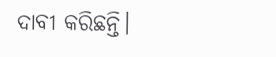ଦାବୀ କରିଛନ୍ତି।